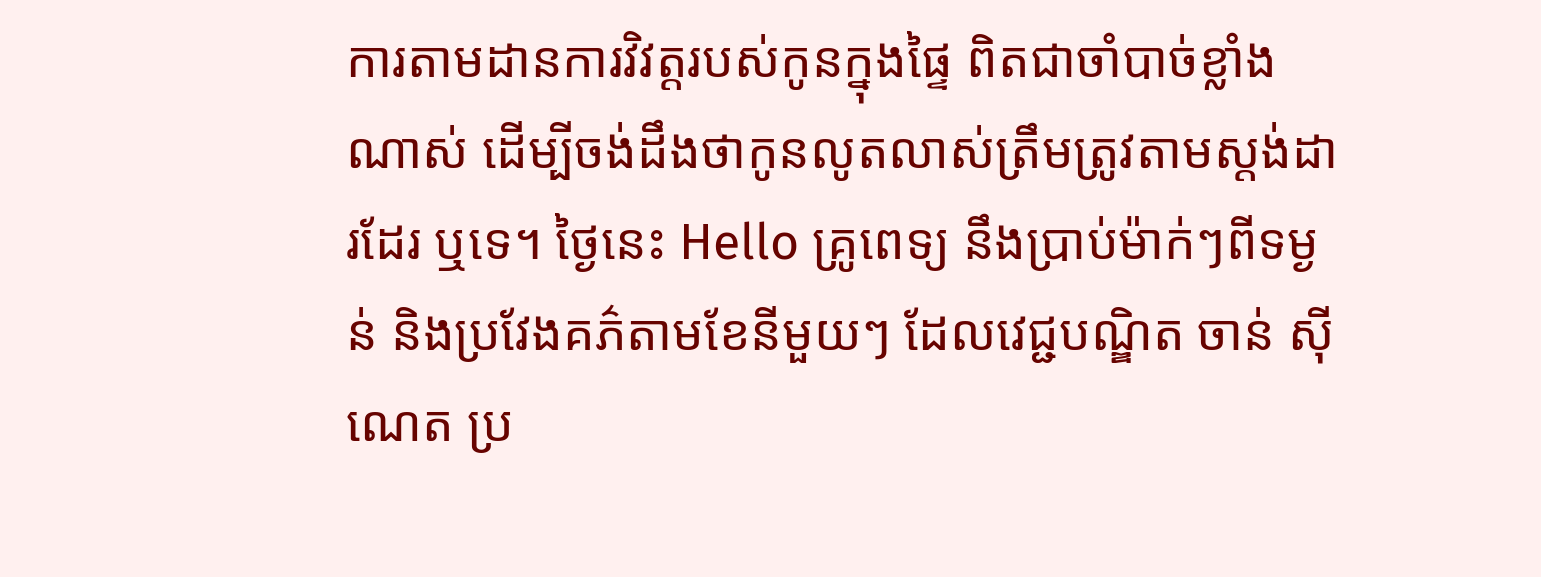ការតាមដានការវិវត្តរបស់កូនក្នុងផ្ទៃ ពិតជាចាំបាច់ខ្លាំងណាស់ ដើម្បីចង់ដឹងថាកូនលូតលាស់ត្រឹមត្រូវតាមស្តង់ដារដែរ ឬទេ។ ថ្ងៃនេះ Hello គ្រូពេទ្យ នឹងប្រាប់ម៉ាក់ៗពីទម្ងន់ និងប្រវែងគភ៌តាមខែនីមួយៗ ដែលវេជ្ជបណ្ឌិត ចាន់ ស៊ីណេត ប្រ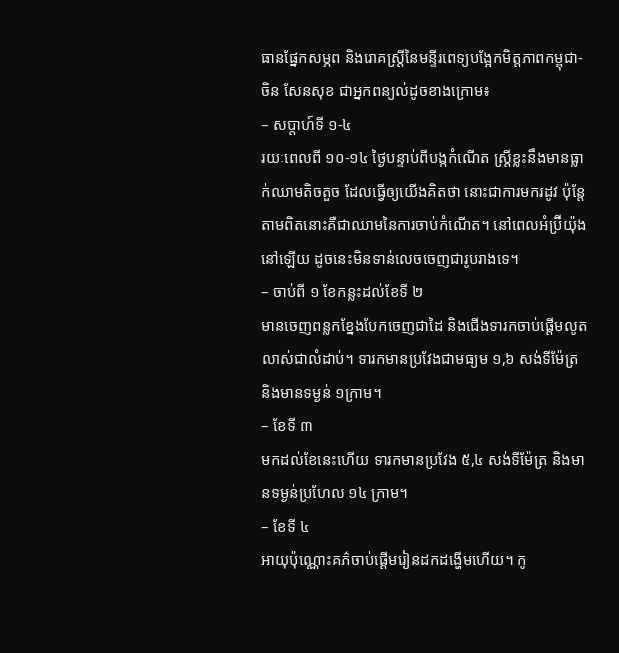ធានផ្នែកសម្ភព និងរោគស្ត្រីនៃមន្ទីរពេទ្យបង្អែកមិត្តភាពកម្ពុជា-ចិន សែនសុខ ជាអ្នកពន្យល់ដូចខាងក្រោម៖
– សប្ដាហ៍ទី ១-៤
រយៈពេលពី ១០-១៤ ថ្ងៃបន្ទាប់ពីបង្កកំណើត ស្ត្រីខ្លះនឹងមានធ្លាក់ឈាមតិចតួច ដែលធ្វើឲ្យយើងគិតថា នោះជាការមករដូវ ប៉ុន្តែតាមពិតនោះគឺជាឈាមនៃការចាប់កំណើត។ នៅពេលអំប្រ៊ីយ៉ុងនៅឡើយ ដូចនេះមិនទាន់លេចចេញជារូបរាងទេ។
– ចាប់ពី ១ ខែកន្លះដល់ខែទី ២
មានចេញពន្លកខ្នែងបែកចេញជាដៃ និងជើងទារកចាប់ផ្ដើមលូតលាស់ជាលំដាប់។ ទារកមានប្រវែងជាមធ្យម ១,៦ សង់ទីម៉ែត្រ និងមានទម្ងន់ ១ក្រាម។
– ខែទី ៣
មកដល់ខែនេះហើយ ទារកមានប្រវែង ៥,៤ សង់ទីម៉ែត្រ និងមានទម្ងន់ប្រហែល ១៤ ក្រាម។
– ខែទី ៤
អាយុប៉ុណ្ណោះគភ៌ចាប់ផ្ដើមរៀនដកដង្ហើមហើយ។ កូ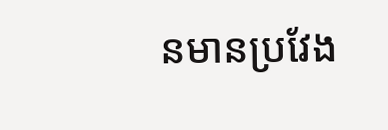នមានប្រវែង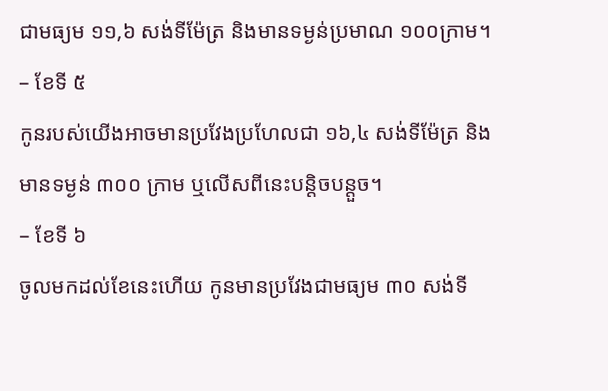ជាមធ្យម ១១,៦ សង់ទីម៉ែត្រ និងមានទម្ងន់ប្រមាណ ១០០ក្រាម។
– ខែទី ៥
កូនរបស់យើងអាចមានប្រវែងប្រហែលជា ១៦,៤ សង់ទីម៉ែត្រ និងមានទម្ងន់ ៣០០ ក្រាម ឬលើសពីនេះបន្តិចបន្តួច។
– ខែទី ៦
ចូលមកដល់ខែនេះហើយ កូនមានប្រវែងជាមធ្យម ៣០ សង់ទី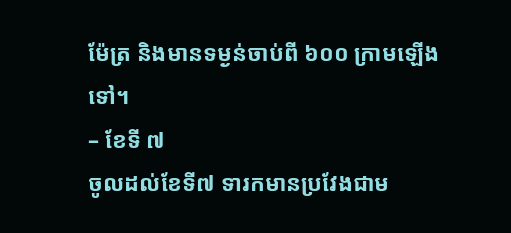ម៉ែត្រ និងមានទម្ងន់ចាប់ពី ៦០០ ក្រាមឡើងទៅ។
– ខែទី ៧
ចូលដល់ខែទី៧ ទារកមានប្រវែងជាម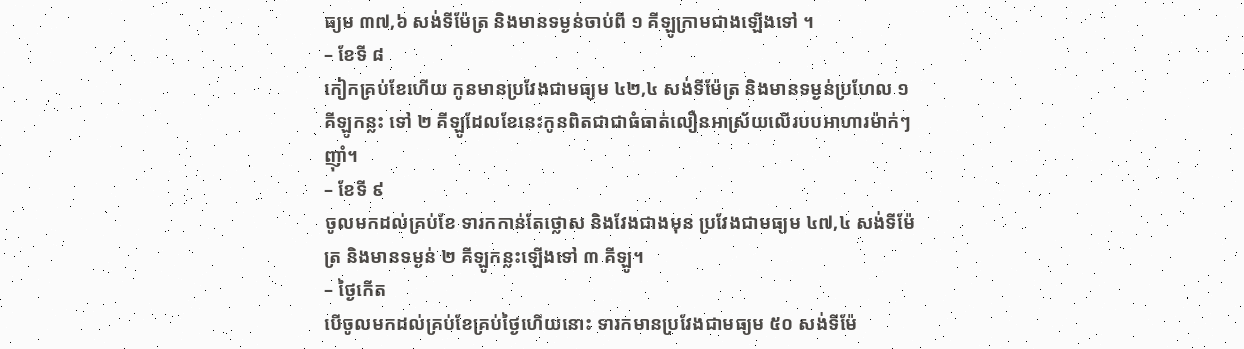ធ្យម ៣៧,៦ សង់ទីម៉ែត្រ និងមានទម្ងន់ចាប់ពី ១ គីឡូក្រាមជាងឡើងទៅ ។
– ខែទី ៨
កៀកគ្រប់ខែហើយ កូនមានប្រវែងជាមធ្យម ៤២,៤ សង់ទីម៉ែត្រ និងមានទម្ងន់ប្រហែល ១ គីឡូកន្លះ ទៅ ២ គីឡូដែលខែនេះកូនពិតជាជាធំធាត់លឿនអាស្រ័យលើរបបអាហារម៉ាក់ៗញ៉ាំ។
– ខែទី ៩
ចូលមកដល់គ្រប់ខែ ទារកកាន់តែថ្លោស និងវែងជាងមុន ប្រវែងជាមធ្យម ៤៧,៤ សង់ទីម៉ែត្រ និងមានទម្ងន់ ២ គីឡូកន្លះឡើងទៅ ៣ គីឡូ។
– ថ្ងៃកើត
បើចូលមកដល់គ្រប់ខែគ្រប់ថ្ងៃហើយនោះ ទារកមានប្រវែងជាមធ្យម ៥០ សង់ទីម៉ែ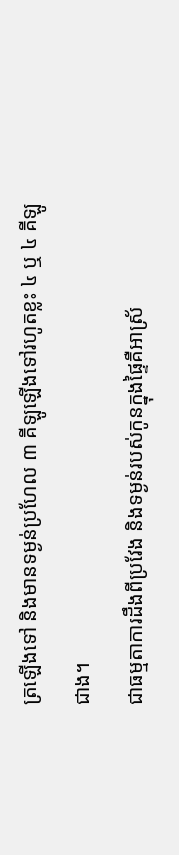ត្រឡើងទៅ និងមានទម្ងន់ប្រហែល ៣ គីឡូឡើងទៅរហូតខ្លះ ៤ ឬ ៤ គីឡូជាង។
ជាធម្មតាការដឹងពីប្រវែង និងទម្ងន់របស់កូនក្នុងផ្ទៃគឺអាស្រ័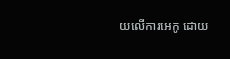យលើការអេកូ ដោយ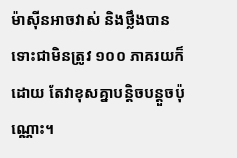ម៉ាស៊ីនអាចវាស់ និងថ្លឹងបាន ទោះជាមិនត្រូវ ១០០ ភាគរយក៏ដោយ តែវាខុសគ្នាបន្តិចបន្តួចប៉ុណ្ណោះ។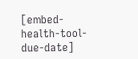[embed-health-tool-due-date]